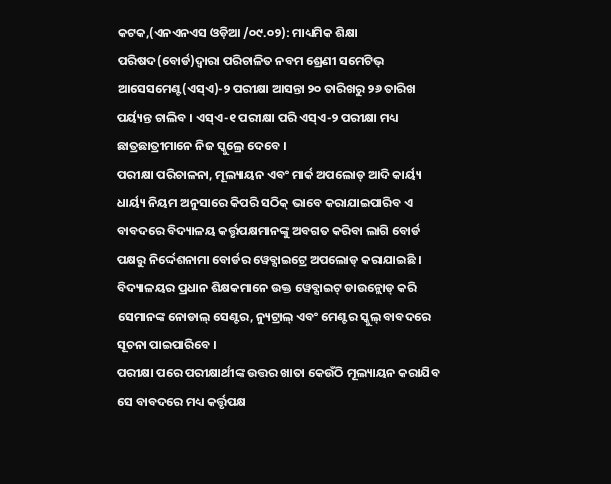କଟକ,(ଏନଏନଏସ ଓଡ଼ିଆ /୦୯.୦୨): ମାଧ୍ୟମିକ ଶିକ୍ଷା ପରିଷଦ(ବୋର୍ଡ)ଦ୍ୱାରା ପରିଚାଳିତ ନବମ ଶ୍ରେଣୀ ସମେଟିଭ୍ ଆସେସମେଣ୍ଟ(ଏସ୍ଏ)-୨ ପରୀକ୍ଷା ଆସନ୍ତା ୨୦ ତାରିଖରୁ ୨୬ ତାରିଖ ପର୍ୟ୍ୟନ୍ତ ଚାଲିବ । ଏସ୍ଏ-୧ ପରୀକ୍ଷା ପରି ଏସ୍ଏ-୨ ପରୀକ୍ଷା ମଧ୍ୟ ଛାତ୍ରଛାତ୍ରୀମାନେ ନିଜ ସ୍କୁଲ୍ରେ ଦେବେ ।
ପରୀକ୍ଷା ପରିଚାଳନା, ମୂଲ୍ୟାୟନ ଏବଂ ମାର୍କ ଅପଲୋଡ୍ ଆଦି କାର୍ୟ୍ୟ ଧାର୍ୟ୍ୟ ନିୟମ ଅନୁସାରେ କିପରି ସଠିକ୍ ଭାବେ କରାଯାଇପାରିବ ଏ ବାବଦରେ ବିଦ୍ୟାଳୟ କର୍ତ୍ତୃପକ୍ଷମାନଙ୍କୁ ଅବଗତ କରିବା ଲାଗି ବୋର୍ଡ ପକ୍ଷରୁ ନିର୍ଦ୍ଦେଶନାମା ବୋର୍ଡର ୱେବ୍ସାଇଟ୍ରେ ଅପଲୋଡ୍ କରାଯାଇଛି । ବିଦ୍ୟାଳୟର ପ୍ରଧାନ ଶିକ୍ଷକମାନେ ଉକ୍ତ ୱେବ୍ସାଇଟ୍ ଡାଉନ୍ଲୋଡ୍ କରି ସେମାନଙ୍କ ନୋଡାଲ୍ ସେଣ୍ଟର, ନ୍ୟୁଟ୍ରାଲ୍ ଏବଂ ମେଣ୍ଟର ସ୍କୁଲ୍ ବାବଦରେ ସୂଚନା ପାଇପାରିବେ ।
ପରୀକ୍ଷା ପରେ ପରୀକ୍ଷାର୍ଥୀଙ୍କ ଉତ୍ତର ଖାତା କେଉଁଠି ମୂଲ୍ୟାୟନ କରାଯିବ ସେ ବାବଦରେ ମଧ୍ୟ କର୍ତ୍ତୃପକ୍ଷ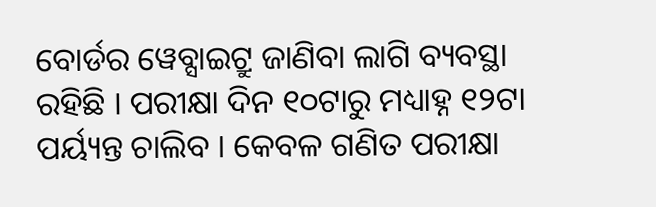ବୋର୍ଡର ୱେବ୍ସାଇଟ୍ରୁ ଜାଣିବା ଲାଗି ବ୍ୟବସ୍ଥା ରହିଛି । ପରୀକ୍ଷା ଦିନ ୧୦ଟାରୁ ମଧ୍ୟାହ୍ନ ୧୨ଟା ପର୍ୟ୍ୟନ୍ତ ଚାଲିବ । କେବଳ ଗଣିତ ପରୀକ୍ଷା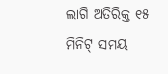ଲାଗି ଅତିରିକ୍ତ ୧୫ ମିନିଟ୍ ସମୟ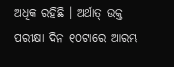ଅଧିକ ରହିଛି । ଅର୍ଥାତ୍ ଉକ୍ତ ପରୀକ୍ଷା ଦିନ ୧୦ଟାରେ ଆରମ୍ଭ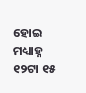ହୋଇ ମଧ୍ୟାହ୍ନ ୧୨ଟା ୧୫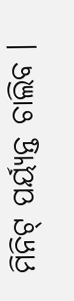ମିନିଟ୍ ପର୍ୟ୍ୟନ୍ତ ଚାଲିବ ।